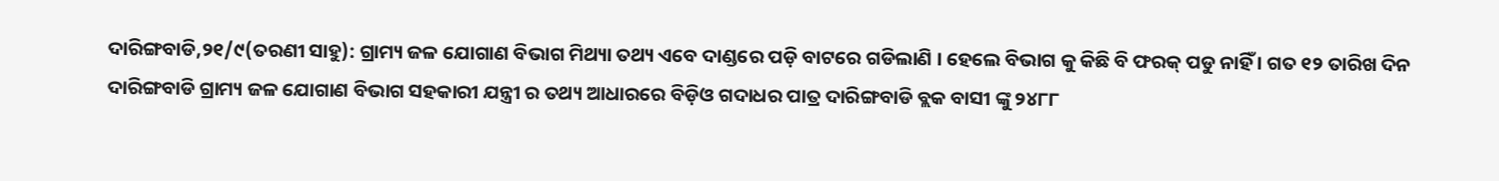ଦାରିଙ୍ଗବାଡି,୨୧/୯(ତରଣୀ ସାହୁ): ଗ୍ରାମ୍ୟ ଜଳ ଯୋଗାଣ ବିଭାଗ ମିଥ୍ୟା ତଥ୍ୟ ଏବେ ଦାଣ୍ଡରେ ପଡ଼ି ବାଟରେ ଗଡିଲାଣି । ହେଲେ ବିଭାଗ କୁ କିଛି ବି ଫରକ୍ ପଡୁ ନାହିଁ । ଗତ ୧୨ ତାରିଖ ଦିନ ଦାରିଙ୍ଗବାଡି ଗ୍ରାମ୍ୟ ଜଳ ଯୋଗାଣ ବିଭାଗ ସହକାରୀ ଯନ୍ତ୍ରୀ ର ତଥ୍ୟ ଆଧାରରେ ବିଡ଼ିଓ ଗଦାଧର ପାତ୍ର ଦାରିଙ୍ଗବାଡି ବ୍ଲକ ବାସୀ ଙ୍କୁ ୨୪୮୮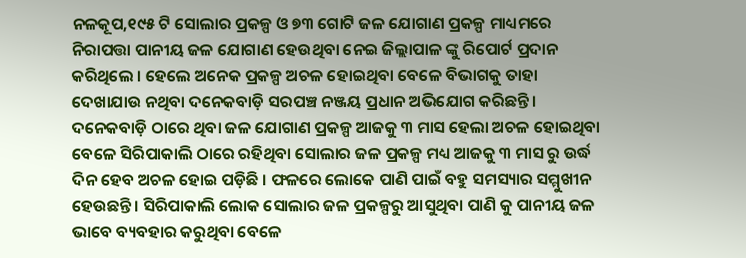ନଳକୂପ,୧୯୫ ଟି ସୋଲାର ପ୍ରକଳ୍ପ ଓ ୭୩ ଗୋଟି ଜଳ ଯୋଗାଣ ପ୍ରକଳ୍ପ ମାଧ୍ୟମରେ ନିରାପତ୍ତା ପାନୀୟ ଜଳ ଯୋଗାଣ ହେଉଥିବା ନେଇ ଜିଲ୍ଲାପାଳ ଙ୍କୁ ରିପୋର୍ଟ ପ୍ରଦାନ କରିଥିଲେ । ହେଲେ ଅନେକ ପ୍ରକଳ୍ପ ଅଚଳ ହୋଇଥିବା ବେଳେ ବିଭାଗକୁ ତାହା ଦେଖାଯାଉ ନଥିବା ଦନେକବାଡ଼ି ସରପଞ୍ଚ ନଞ୍ଜୟ ପ୍ରଧାନ ଅଭିଯୋଗ କରିଛନ୍ତି । ଦନେକବାଡ଼ି ଠାରେ ଥିବା ଜଳ ଯୋଗାଣ ପ୍ରକଳ୍ପ ଆଜକୁ ୩ ମାସ ହେଲା ଅଚଳ ହୋଇଥିବା ବେଳେ ସିରିପାକାଲି ଠାରେ ରହିଥିବା ସୋଲାର ଜଳ ପ୍ରକଳ୍ପ ମଧ୍ୟ ଆଜକୁ ୩ ମାସ ରୁ ଉର୍ଦ୍ଧ ଦିନ ହେବ ଅଚଳ ହୋଇ ପଡ଼ିଛି । ଫଳରେ ଲୋକେ ପାଣି ପାଇଁ ବହୁ ସମସ୍ୟାର ସମ୍ମୁଖୀନ ହେଉଛନ୍ତି । ସିରିପାକାଲି ଲୋକ ସୋଲାର ଜଳ ପ୍ରକଳ୍ପରୁ ଆସୁଥିବା ପାଣି କୁ ପାନୀୟ ଜଳ ଭାବେ ବ୍ୟବହାର କରୁଥିବା ବେଳେ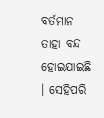ବର୍ତମାନ ତାହା ବନ୍ଦ ହୋଇଯାଇଛି । ସେହିପରି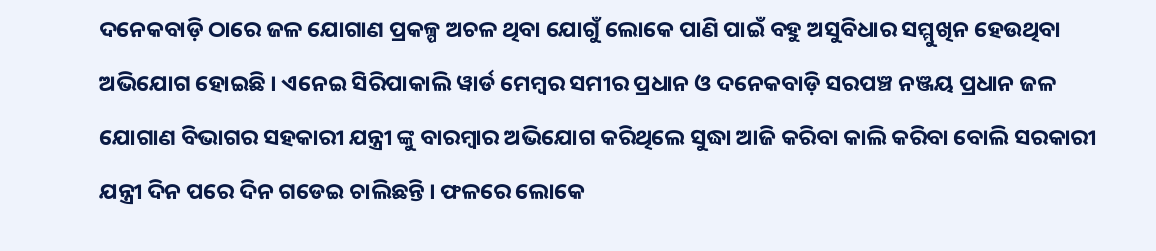ଦନେକବାଡ଼ି ଠାରେ ଜଳ ଯୋଗାଣ ପ୍ରକଳ୍ପ ଅଚଳ ଥିବା ଯୋଗୁଁ ଲୋକେ ପାଣି ପାଇଁ ବହୁ ଅସୁବିଧାର ସମ୍ମୁଖିନ ହେଉଥିବା ଅଭିଯୋଗ ହୋଇଛି । ଏନେଇ ସିରିପାକାଲି ୱାର୍ଡ ମେମ୍ବର ସମୀର ପ୍ରଧାନ ଓ ଦନେକବାଡ଼ି ସରପଞ୍ଚ ନଞ୍ଜୟ ପ୍ରଧାନ ଜଳ ଯୋଗାଣ ବିଭାଗର ସହକାରୀ ଯନ୍ତ୍ରୀ ଙ୍କୁ ବାରମ୍ବାର ଅଭିଯୋଗ କରିଥିଲେ ସୁଦ୍ଧା ଆଜି କରିବା କାଲି କରିବା ବୋଲି ସରକାରୀ ଯନ୍ତ୍ରୀ ଦିନ ପରେ ଦିନ ଗଡେଇ ଚାଲିଛନ୍ତି । ଫଳରେ ଲୋକେ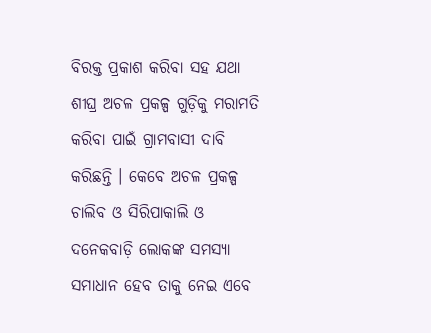ବିରକ୍ତ ପ୍ରକାଶ କରିବା ସହ ଯଥା ଶୀଘ୍ର ଅଚଳ ପ୍ରକଳ୍ପ ଗୁଡ଼ିକୁ ମରାମତି କରିବା ପାଇଁ ଗ୍ରାମବାସୀ ଦାବି କରିଛନ୍ତି । କେବେ ଅଚଳ ପ୍ରକଳ୍ପ ଚାଲିବ ଓ ସିରିପାକାଲି ଓ ଦନେକବାଡ଼ି ଲୋକଙ୍କ ସମସ୍ୟା ସମାଧାନ ହେବ ତାକୁ ନେଇ ଏବେ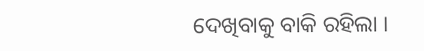ଦେଖିବାକୁ ବାକି ରହିଲା ।